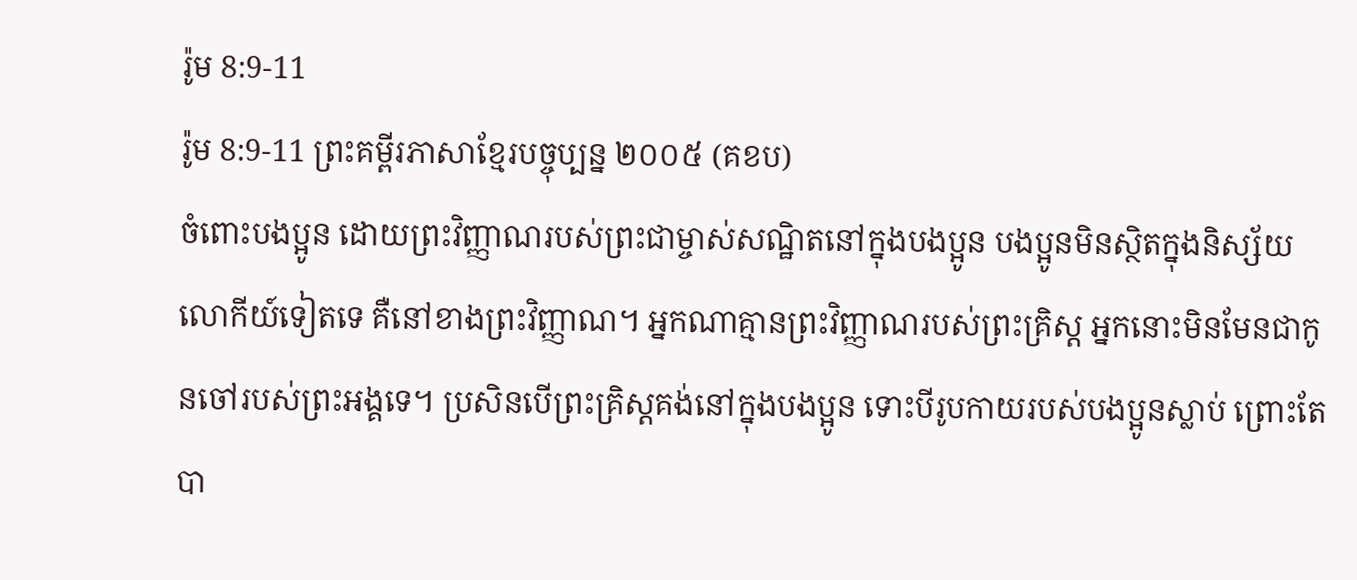រ៉ូម 8:9-11
រ៉ូម 8:9-11 ព្រះគម្ពីរភាសាខ្មែរបច្ចុប្បន្ន ២០០៥ (គខប)
ចំពោះបងប្អូន ដោយព្រះវិញ្ញាណរបស់ព្រះជាម្ចាស់សណ្ឋិតនៅក្នុងបងប្អូន បងប្អូនមិនស្ថិតក្នុងនិស្ស័យលោកីយ៍ទៀតទេ គឺនៅខាងព្រះវិញ្ញាណ។ អ្នកណាគ្មានព្រះវិញ្ញាណរបស់ព្រះគ្រិស្ត អ្នកនោះមិនមែនជាកូនចៅរបស់ព្រះអង្គទេ។ ប្រសិនបើព្រះគ្រិស្តគង់នៅក្នុងបងប្អូន ទោះបីរូបកាយរបស់បងប្អូនស្លាប់ ព្រោះតែបា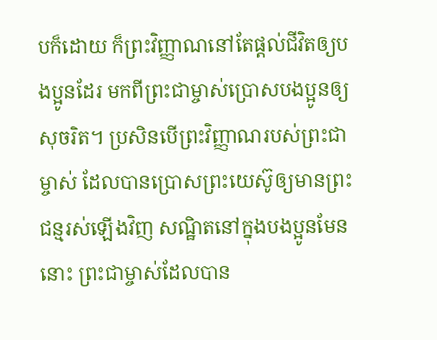បក៏ដោយ ក៏ព្រះវិញ្ញាណនៅតែផ្ដល់ជីវិតឲ្យបងប្អូនដែរ មកពីព្រះជាម្ចាស់ប្រោសបងប្អូនឲ្យសុចរិត។ ប្រសិនបើព្រះវិញ្ញាណរបស់ព្រះជាម្ចាស់ ដែលបានប្រោសព្រះយេស៊ូឲ្យមានព្រះជន្មរស់ឡើងវិញ សណ្ឋិតនៅក្នុងបងប្អូនមែននោះ ព្រះជាម្ចាស់ដែលបាន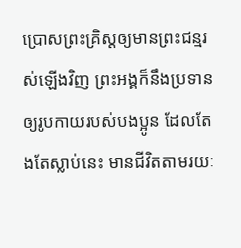ប្រោសព្រះគ្រិស្តឲ្យមានព្រះជន្មរស់ឡើងវិញ ព្រះអង្គក៏នឹងប្រទានឲ្យរូបកាយរបស់បងប្អូន ដែលតែងតែស្លាប់នេះ មានជីវិតតាមរយៈ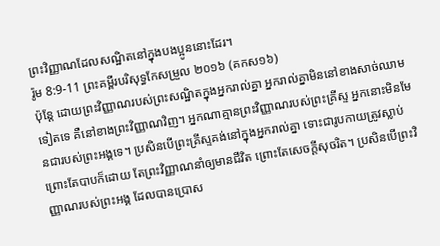ព្រះវិញ្ញាណដែលសណ្ឋិតនៅក្នុងបងប្អូននោះដែរ។
រ៉ូម 8:9-11 ព្រះគម្ពីរបរិសុទ្ធកែសម្រួល ២០១៦ (គកស១៦)
ប៉ុន្តែ ដោយព្រះវិញ្ញាណរបស់ព្រះសណ្ឋិតក្នុងអ្នករាល់គ្នា អ្នករាល់គ្នាមិននៅខាងសាច់ឈាមទៀតទេ គឺនៅខាងព្រះវិញ្ញាណវិញ។ អ្នកណាគ្មានព្រះវិញ្ញាណរបស់ព្រះគ្រីស្ទ អ្នកនោះមិនមែនជារបស់ព្រះអង្គទេ។ ប្រសិនបើព្រះគ្រីស្ទគង់នៅក្នុងអ្នករាល់គ្នា ទោះជារូបកាយត្រូវស្លាប់ ព្រោះតែបាបក៏ដោយ តែព្រះវិញ្ញាណនាំឲ្យមានជីវិត ព្រោះតែសេចក្តីសុចរិត។ ប្រសិនបើព្រះវិញ្ញាណរបស់ព្រះអង្គ ដែលបានប្រោស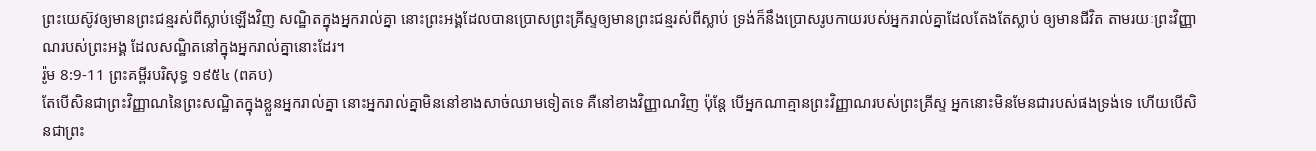ព្រះយេស៊ូវឲ្យមានព្រះជន្មរស់ពីស្លាប់ឡើងវិញ សណ្ឋិតក្នុងអ្នករាល់គ្នា នោះព្រះអង្គដែលបានប្រោសព្រះគ្រីស្ទឲ្យមានព្រះជន្មរស់ពីស្លាប់ ទ្រង់ក៏នឹងប្រោសរូបកាយរបស់អ្នករាល់គ្នាដែលតែងតែស្លាប់ ឲ្យមានជីវិត តាមរយៈព្រះវិញ្ញាណរបស់ព្រះអង្គ ដែលសណ្ឋិតនៅក្នុងអ្នករាល់គ្នានោះដែរ។
រ៉ូម 8:9-11 ព្រះគម្ពីរបរិសុទ្ធ ១៩៥៤ (ពគប)
តែបើសិនជាព្រះវិញ្ញាណនៃព្រះសណ្ឋិតក្នុងខ្លួនអ្នករាល់គ្នា នោះអ្នករាល់គ្នាមិននៅខាងសាច់ឈាមទៀតទេ គឺនៅខាងវិញ្ញាណវិញ ប៉ុន្តែ បើអ្នកណាគ្មានព្រះវិញ្ញាណរបស់ព្រះគ្រីស្ទ អ្នកនោះមិនមែនជារបស់ផងទ្រង់ទេ ហើយបើសិនជាព្រះ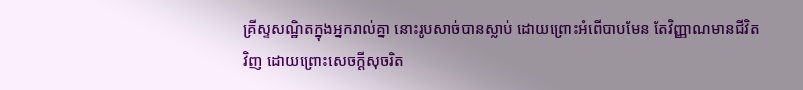គ្រីស្ទសណ្ឋិតក្នុងអ្នករាល់គ្នា នោះរូបសាច់បានស្លាប់ ដោយព្រោះអំពើបាបមែន តែវិញ្ញាណមានជីវិតវិញ ដោយព្រោះសេចក្ដីសុចរិត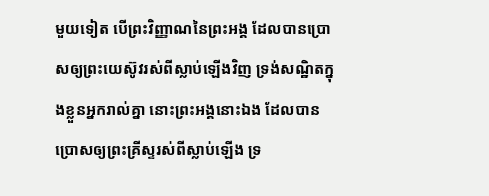មួយទៀត បើព្រះវិញ្ញាណនៃព្រះអង្គ ដែលបានប្រោសឲ្យព្រះយេស៊ូវរស់ពីស្លាប់ឡើងវិញ ទ្រង់សណ្ឋិតក្នុងខ្លួនអ្នករាល់គ្នា នោះព្រះអង្គនោះឯង ដែលបានប្រោសឲ្យព្រះគ្រីស្ទរស់ពីស្លាប់ឡើង ទ្រ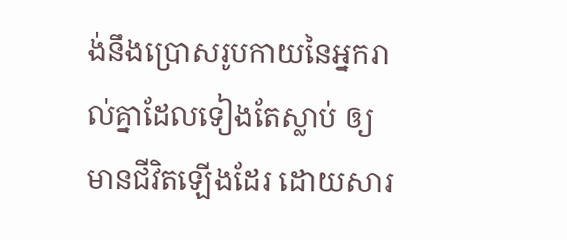ង់នឹងប្រោសរូបកាយនៃអ្នករាល់គ្នាដែលទៀងតែស្លាប់ ឲ្យមានជីវិតឡើងដែរ ដោយសារ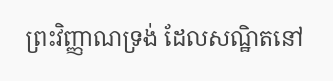ព្រះវិញ្ញាណទ្រង់ ដែលសណ្ឋិតនៅ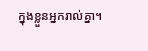ក្នុងខ្លួនអ្នករាល់គ្នា។